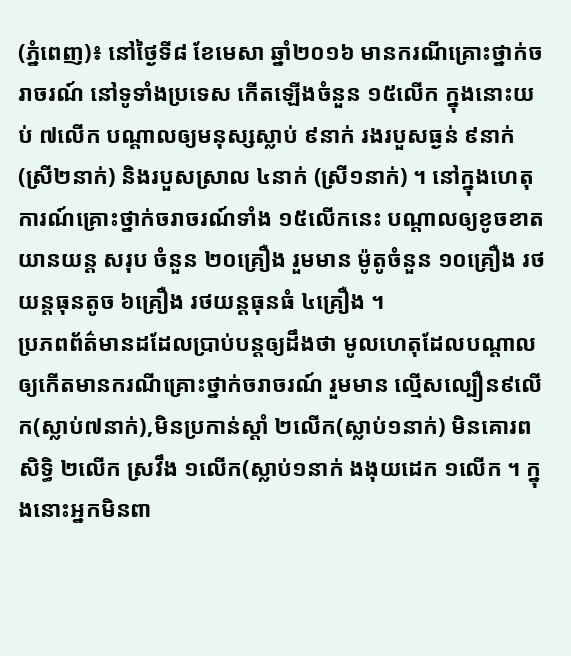(ភ្នំពេញ)៖ នៅថ្ងៃទី៨ ខែមេសា ឆ្នាំ២០១៦ មានករណីគ្រោះថ្នាក់ចរាចរណ៍ នៅទូទាំងប្រទេស កើតឡើងចំនួន ១៥លើក ក្នុងនោះយប់ ៧លើក បណ្តាលឲ្យមនុស្សស្លាប់ ៩នាក់ រងរបួសធ្ងន់ ៩នាក់ (ស្រី២នាក់) និងរបួសស្រាល ៤នាក់ (ស្រី១នាក់) ។ នៅក្នុងហេតុការណ៍គ្រោះថ្នាក់ចរាចរណ៍ទាំង ១៥លើកនេះ បណ្តាលឲ្យខូចខាតយានយន្ត សរុប ចំនួន ២០គ្រឿង រួមមាន ម៉ូតូចំនួន ១០គ្រឿង រថយន្តធុនតូច ៦គ្រឿង រថយន្តធុនធំ ៤គ្រឿង ។
ប្រភពព័ត៌មានដដែលប្រាប់បន្តឲ្យដឹងថា មូលហេតុដែលបណ្តាលឲ្យកើតមានករណីគ្រោះថ្នាក់ចរាចរណ៍ រួមមាន ល្មើសល្បឿន៩លើក(ស្លាប់៧នាក់),មិនប្រកាន់ស្តាំ ២លើក(ស្លាប់១នាក់) មិនគោរពសិទ្ធិ ២លើក ស្រវឹង ១លើក(ស្លាប់១នាក់ ងងុយដេក ១លើក ។ ក្នុងនោះអ្នកមិនពា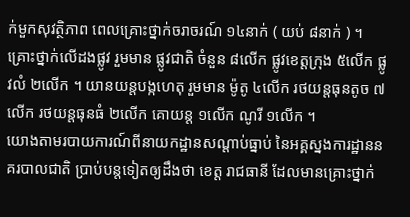ក់មួកសុវត្ថិភាព ពេលគ្រោះថ្នាក់ចរាចរណ៍ ១៤នាក់ ( យប់ ៨នាក់ ) ។ គ្រោះថ្នាក់លើដងផ្លូវ រួមមាន ផ្លូវជាតិ ចំនួន ៨លើក ផ្លូវខេត្តក្រុង ៥លើក ផ្លូវលំ ២លើក ។ យានយន្តបង្កហេតុ រួមមាន ម៉ូតូ ៤លើក រថយន្តធុនតូច ៧លើក រថយន្តធុនធំ ២លើក គោយន្ត ១លើក ណូរី ១លើក ។
យោងតាមរបាយការណ៍ពីនាយកដ្ឋានសណ្តាប់ធ្នាប់ នៃអគ្គស្នងការដ្ឋាននគរបាលជាតិ ប្រាប់បន្តទៀតឲ្យដឹងថា ខេត្ត រាជធានី ដែលមានគ្រោះថ្នាក់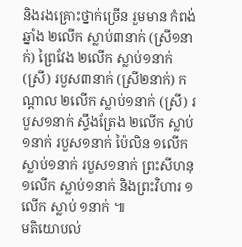និងរងគ្រោះថ្នាក់ច្រើន រួមមាន កំពង់ឆ្នាំង ២លើក ស្លាប់៣នាក់ (ស្រី១នាក់) ព្រៃវែង ២លើក ស្លាប់១នាក់ (ស្រី) របួស៣នាក់ (ស្រី២នាក់) កណ្តាល ២លើក ស្លាប់១នាក់ (ស្រី) របួស១នាក់ ស្ទឹងត្រែង ២លើក ស្លាប់១នាក់ របួស១នាក់ ប៉ៃលិន ១លើក ស្លាប់១នាក់ របួស១នាក់ ព្រះសីហនុ ១លើក ស្លាប់១នាក់ និងព្រះវិហារ ១លើក ស្លាប់ ១នាក់ ៕
មតិយោបល់